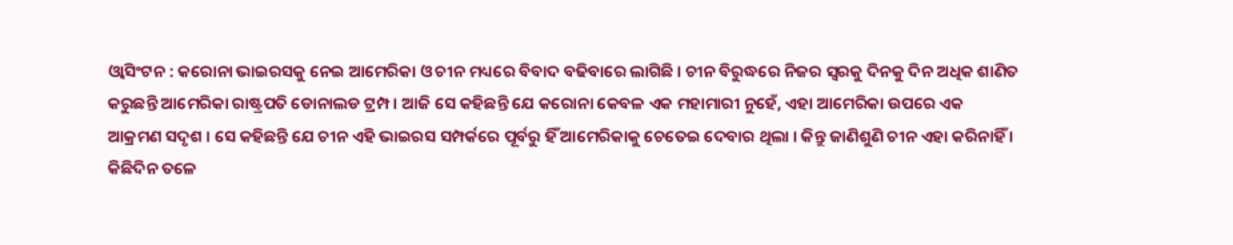ଓ୍ୱାସିଂଟନ : କରୋନା ଭାଇରସକୁ ନେଇ ଆମେରିକା ଓ ଚୀନ ମଧ୍ୟରେ ବିବାଦ ବଢିବାରେ ଲାଗିଛି । ଚୀନ ବିରୁଦ୍ଧରେ ନିଜର ସ୍ୱରକୁ ଦିନକୁ ଦିନ ଅଧିକ ଶାଣିତ କରୁଛନ୍ତି ଆମେରିକା ରାଷ୍ଟ୍ରପତି ଡୋନାଲଡ ଟ୍ରମ୍ପ । ଆଜି ସେ କହିଛନ୍ତି ଯେ କରୋନା କେବଳ ଏକ ମହାମାରୀ ନୁହେଁ, ଏହା ଆମେରିକା ଉପରେ ଏକ ଆକ୍ରମଣ ସଦୃଶ । ସେ କହିଛନ୍ତି ଯେ ଚୀନ ଏହି ଭାଇରସ ସମ୍ପର୍କରେ ପୂର୍ବରୁ ହିଁ ଆମେରିକାକୁ ଚେତେଇ ଦେବାର ଥିଲା । କିନ୍ତୁ ଜାଣିଶୁଣି ଚୀନ ଏହା କରିନାହିଁ ।
କିଛିଦିନ ତଳେ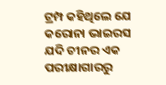ଟ୍ରମ୍ପ କହିଥିଲେ ଯେ କରୋନା ଭାଇରସ ଯଦି ଚୀନର ଏକ ପରୀକ୍ଷାଗାରରୁ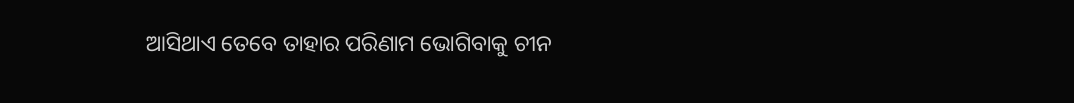ଆସିଥାଏ ତେବେ ତାହାର ପରିଣାମ ଭୋଗିବାକୁ ଚୀନ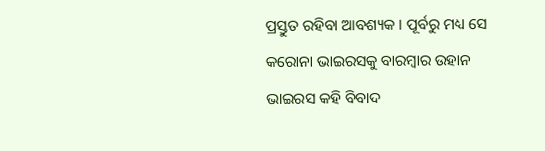ପ୍ରସ୍ତୁତ ରହିବା ଆବଶ୍ୟକ । ପୂର୍ବରୁ ମଧ୍ୟ ସେ କରୋନା ଭାଇରସକୁ ବାରମ୍ବାର ଉହାନ ଭାଇରସ କହି ବିବାଦ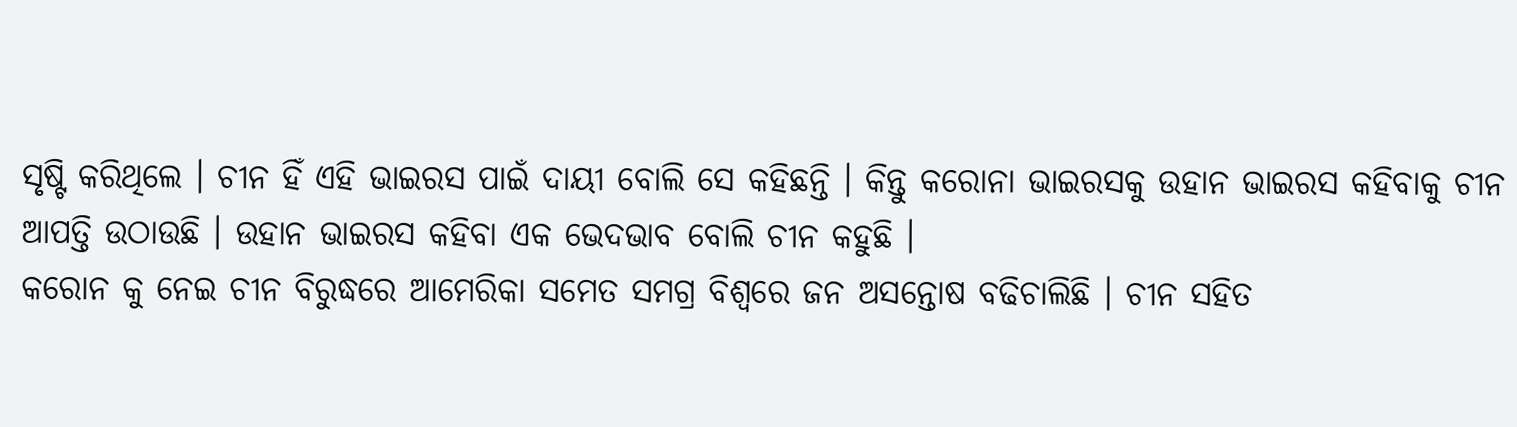ସୃଷ୍ଟି କରିଥିଲେ । ଚୀନ ହିଁ ଏହି ଭାଇରସ ପାଇଁ ଦାୟୀ ବୋଲି ସେ କହିଛନ୍ତି । କିନ୍ତୁ କରୋନା ଭାଇରସକୁ ଉହାନ ଭାଇରସ କହିବାକୁ ଚୀନ ଆପତ୍ତି ଉଠାଉଛି । ଉହାନ ଭାଇରସ କହିବା ଏକ ଭେଦଭାବ ବୋଲି ଚୀନ କହୁଛି ।
କରୋନ କୁ ନେଇ ଚୀନ ବିରୁଦ୍ଧରେ ଆମେରିକା ସମେତ ସମଗ୍ର ବିଶ୍ୱରେ ଜନ ଅସନ୍ତୋଷ ବଢିଚାଲିଛି । ଚୀନ ସହିତ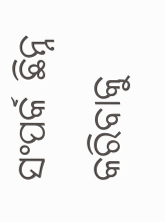ସଂପର୍କ ଛିନ୍ନ କରିବାକୁ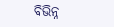ବିଭିନ୍ନ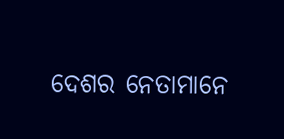ଦେଶର ନେତାମାନେ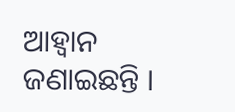ଆହ୍ୱାନ ଜଣାଇଛନ୍ତି ।